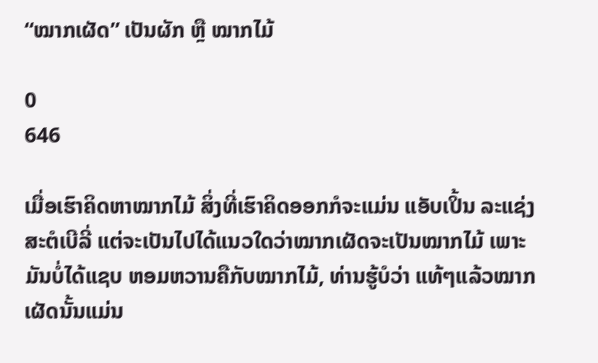“ໝາກເຜັດ” ເປັນຜັກ ຫຼື ໝາກໄມ້

0
646

ເມື່ອເຮົາຄິດຫາໝາກໄມ້ ສິ່ງທີ່ເຮົາຄິດອອກກໍຈະແມ່ນ ແອັບເປິ້ນ ລະແຊ່ງ ສະຕໍເບີລີ່ ແຕ່ຈະເປັນໄປໄດ້ແນວໃດວ່າໝາກເຜັດຈະເປັນໝາກໄມ້ ເພາະມັນບໍ່ໄດ້ແຊບ ຫອມຫວານຄືກັບໝາກໄມ້, ທ່ານຮູ້ບໍວ່າ ແທ້ໆແລ້ວໝາກເຜັດນັ້ນແມ່ນ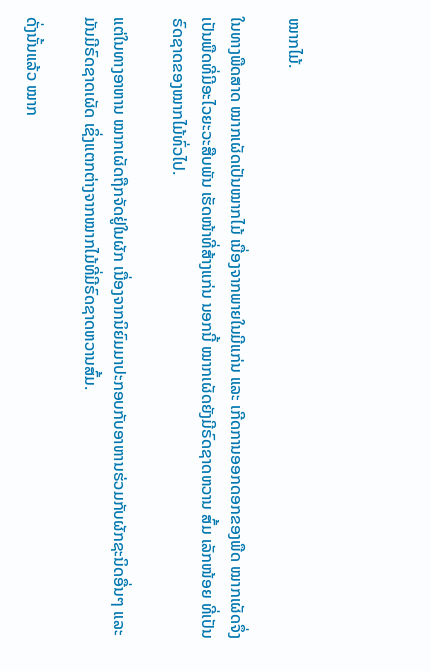ໝາກໄມ້.

ໃນທາງພືດສາດ ໝາກເຜັດເປັນໝາກໄມ້ ເນື່ອງຈາກພາຍໃນມີແກ່ນ ແລະ ເກີດການອອກດອກຂອງພືດ ໝາກເຜັດຈຶ່ງເປັນພືດທີ່ມີອະໄວຍະວະສືບພັນ ເຮັດໜ້າທີ່ສ້າງແກ່ນ ນອກນີ້ ໝາກເຜັດຍັງມີຣົດຊາດຫວານ ສົ້ມ ເລັກໜ້ອຍ ທີ່ເປັນຣົດຊາດຂອງໝາກໄມ້ທົ່ວໄປ.

ແຕ່ໃນທາງອາຫານ ໝາກເຜັດຖືກຈັດຢູ່ໃນຜັກ ເນື່ອງຈາກນິຍົມມາປະກອບກັບອາຫານຮ່ວມກັບຜັກຊະນິດອື່ນໆ ແລະ ມັນມີຣົດຊາດເຜັດ ເຊິ່ງແຕກຕ່າງຈາກໝາກໄມ້ທີ່ມີຣົດຊາດຫວານສົ້ມ.

ດັ່ງນັ້ນແລ້ວ ໝາກ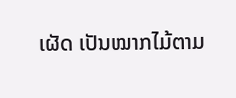ເຜັດ ເປັນໝາກໄມ້ຕາມ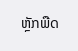ຫຼັກພືດ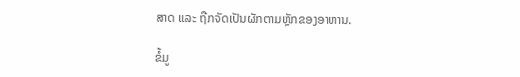ສາດ ແລະ ຖືກຈັດເປັນຜັກຕາມຫຼັກຂອງອາຫານ.

ຂໍ້ມູ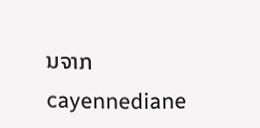ນຈາກ cayennediane